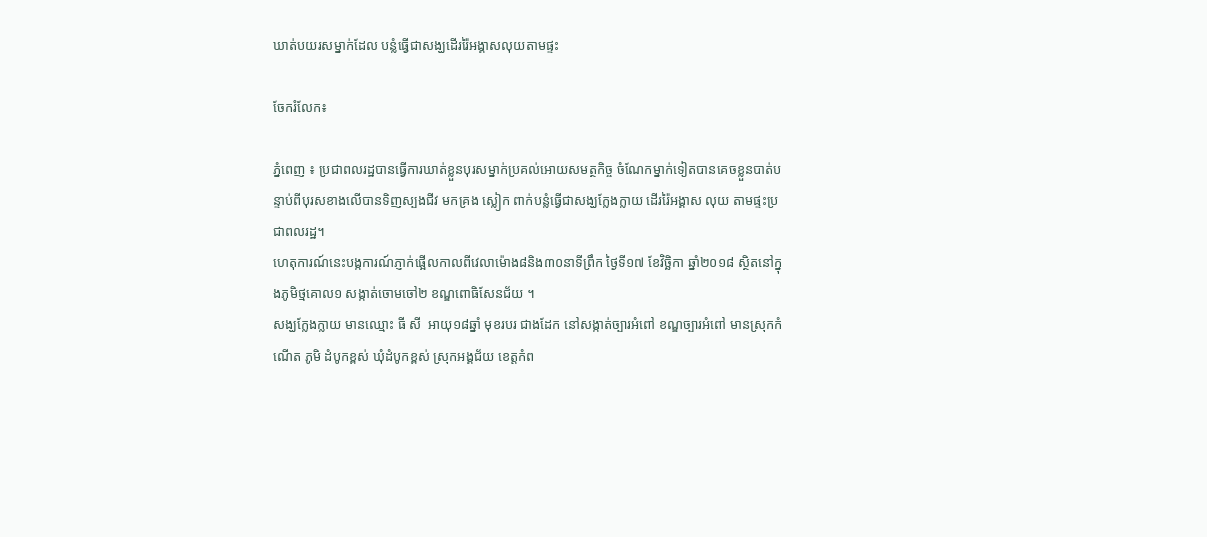ឃាត់បយរសម្នាក់ដែល បន្លំធ្វើជាសង្ឃដើររ៉ៃអង្គាសលុយតាមផ្ទះ

ចែករំលែក៖

ភ្នំពេញ ៖ ប្រជាពលរដ្ឋបានធ្វើការឃាត់ខ្លួនបុរសម្នាក់ប្រគល់អោយសមត្ថកិច្ច ចំណែកម្នាក់ទៀតបានគេចខ្លួនបាត់បន្ទាប់ពីបុរសខាងលើបានទិញស្បងជីវ មកគ្រង ស្លៀក ពាក់បន្លំធ្វើជាសង្ឃក្លែងក្លាយ ដើររ៉ៃអង្គាស លុយ តាមផ្ទះប្រជាពលរដ្ឋ។
ហេតុការណ៍នេះបង្កការណ៍ភ្ញាក់ផ្អើលកាលពីវេលាម៉ោង៨និង៣០នាទីព្រឹក ថ្ងៃទី១៧ ខែវិច្ឆិកា ឆ្នាំ២០១៨ ស្ថិតនៅក្នុងភូមិថ្មគោល១ សង្កាត់ចោមចៅ២ ខណ្ឌពោធិសែនជ័យ ។
សង្ឃក្លែងក្លាយ មានឈ្មោះ ធី សី  អាយុ១៨ឆ្នាំ មុខរបរ ជាងដែក នៅសង្កាត់ច្បារអំពៅ ខណ្ឌច្បារអំពៅ មានស្រុកកំណើត ភូមិ ដំបូកខ្ពស់ ឃុំដំបូកខ្ពស់ ស្រុកអង្គជ័យ ខេត្តកំព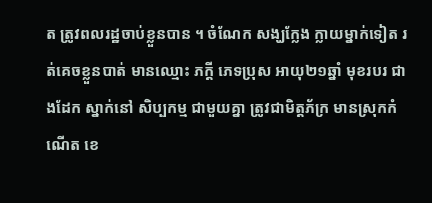ត ត្រូវពលរដ្ឋចាប់ខ្លួនបាន ។ ចំណែក សង្ឃក្លែង ក្លាយម្នាក់ទៀត រត់គេចខ្លួនបាត់ មានឈ្មោះ ភក្តី ភេទប្រុស អាយុ២១ឆ្នាំ មុខរបរ ជាងដែក ស្នាក់នៅ សិប្បកម្ម ជាមួយគ្នា ត្រូវជាមិត្តភ័ក្រ មានស្រុកកំណើត ខេ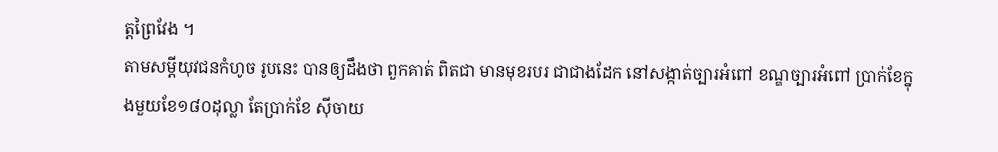ត្តព្រៃវែង ។
តាមសម្តីយុវជនកំហូច រូបនេះ បានឲ្យដឹងថា ពួកគាត់ ពិតជា មានមុខរបរ ជាជាងដែក នៅសង្កាត់ច្បារអំពៅ ខណ្ឌច្បារអំពៅ ប្រាក់ខែក្នុងមួយខែ១៨០ដុល្លា តែប្រាក់ខែ សុីចាយ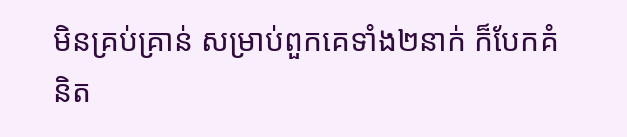មិនគ្រប់គ្រាន់ សម្រាប់ពួកគេទាំង២នាក់ ក៏បែកគំនិត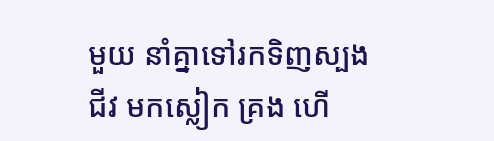មួយ នាំគ្នាទៅរកទិញស្បងជីវ មកស្លៀក គ្រង ហើ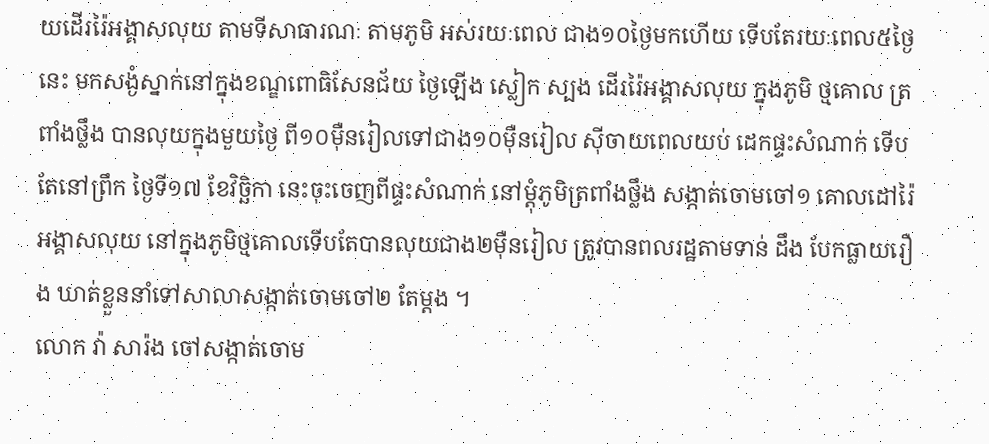យដើររ៉ៃអង្គាសលុយ តាមទីសាធារណៈ តាមភូមិ អស់រយៈពេល ជាង១០ថ្ងៃមកហើយ ទើបតែរយៈពេល៥ថ្ងៃនេះ មកសង្ងំស្នាក់នៅក្នុងខណ្ឌពោធិសែនជ័យ ថ្ងៃឡើង ស្លៀក ស្បង ដើររ៉ៃអង្គាសលុយ ក្នុងភូមិ ថ្មគោល ត្រពាំងថ្លឹង បានលុយក្នុងមួយថ្ងៃ ពី១០មុឺនរៀលទៅជាង១០មុឺនរៀល សុីចាយពេលយប់ ដេកផ្ទះសំណាក់ ទើបតែនៅព្រឹក ថ្ងៃទី១៧ ខែវិច្ឆិកា នេះចុះចេញពីផ្ទះសំណាក់ នៅម្តុំភូមិត្រពាំងថ្លឹង សង្កាត់ចោមចៅ១ គោលដៅរ៉ៃអង្គាសលុយ នៅក្នុងភូមិថ្មគោលទើបតែបានលុយជាង២មុឺនរៀល ត្រូវបានពលរដ្ឋតាមទាន់ ដឹង បែកធ្លាយរឿង ឃាត់ខ្លួននាំទៅសាលាសង្កាត់ចោមចៅ២ តែម្តង ។
លោក វ៉ា សារ៉ង ចៅសង្កាត់ចោម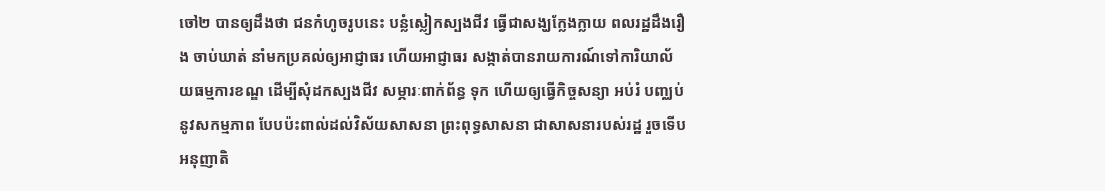ចៅ២ បានឲ្យដឹងថា ជនកំហូចរូបនេះ បន្លំស្លៀកស្បងជីវ ធ្វើជាសង្ឃក្លែងក្លាយ ពលរដ្ឋដឹងរឿង ចាប់ឃាត់ នាំមកប្រគល់ឲ្យអាជ្ញាធរ ហើយអាជ្ញាធរ សង្កាត់បានរាយការណ៍ទៅការិយាល័យធម្មការខណ្ឌ ដើម្បីសុំដកស្បងជីវ សម្ភារៈពាក់ព័ន្ធ ទុក ហើយឲ្យធ្វើកិច្ចសន្យា អប់រំ បញ្ឈប់នូវសកម្មភាព បែបប៉ះពាល់ដល់វិស័យសាសនា ព្រះពុទ្ធសាសនា ជាសាសនារបស់រដ្ឋ រួចទើបអនុញាតិ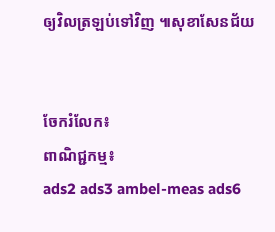ឲ្យវិលត្រឡប់ទៅវិញ ៕សុខាសែនជ័យ


ចែករំលែក៖
ពាណិជ្ជកម្ម៖
ads2 ads3 ambel-meas ads6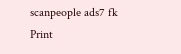scanpeople ads7 fk Print